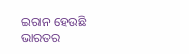ଇରାନ ହେଉଛି ଭାରତର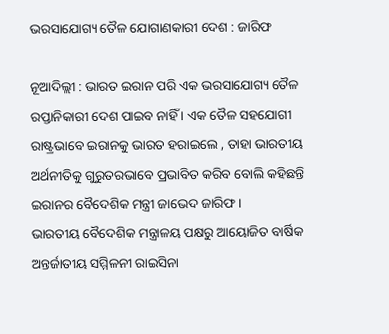ଭରସାଯୋଗ୍ୟ ତୈଳ ଯୋଗାଣକାରୀ ଦେଶ : ଜାରିଫ

ନୂଆଦିଲ୍ଲୀ : ଭାରତ ଇରାନ ପରି ଏକ ଭରସାଯୋଗ୍ୟ ତୈଳ ରପ୍ତାନିକାରୀ ଦେଶ ପାଇବ ନାହିଁ । ଏକ ତୈଳ ସହଯୋଗୀ ରାଷ୍ଟ୍ରଭାବେ ଇରାନକୁ ଭାରତ ହରାଇଲେ , ତାହା ଭାରତୀୟ ଅର୍ଥନୀତିକୁ ଗୁରୁତରଭାବେ ପ୍ରଭାବିତ କରିବ ବୋଲି କହିଛନ୍ତି ଇରାନର ବୈଦେଶିକ ମନ୍ତ୍ରୀ ଜାଭେଦ ଜାରିଫ ।
ଭାରତୀୟ ବୈଦେଶିକ ମନ୍ତ୍ରାଳୟ ପକ୍ଷରୁ ଆୟୋଜିତ ବାର୍ଷିକ ଅନ୍ତର୍ଜାତୀୟ ସମ୍ମିଳନୀ ରାଇସିନା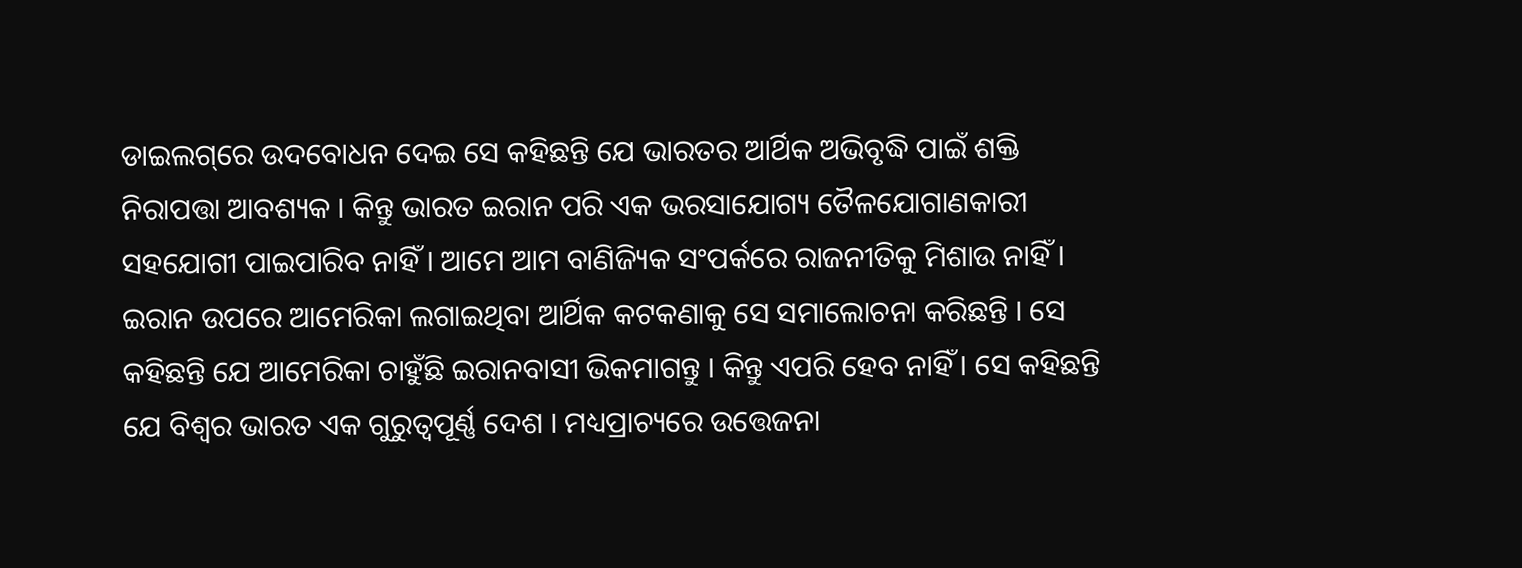ଡାଇଲଗ୍‌ରେ ଉଦବୋଧନ ଦେଇ ସେ କହିଛନ୍ତି ଯେ ଭାରତର ଆର୍ଥିକ ଅଭିବୃଦ୍ଧି ପାଇଁ ଶକ୍ତି ନିରାପତ୍ତା ଆବଶ୍ୟକ । କିନ୍ତୁ ଭାରତ ଇରାନ ପରି ଏକ ଭରସାଯୋଗ୍ୟ ତୈଳଯୋଗାଣକାରୀ ସହଯୋଗୀ ପାଇପାରିବ ନାହିଁ । ଆମେ ଆମ ବାଣିଜ୍ୟିକ ସଂପର୍କରେ ରାଜନୀତିକୁ ମିଶାଉ ନାହିଁ । ଇରାନ ଉପରେ ଆମେରିକା ଲଗାଇଥିବା ଆର୍ଥିକ କଟକଣାକୁ ସେ ସମାଲୋଚନା କରିଛନ୍ତି । ସେ କହିଛନ୍ତି ଯେ ଆମେରିକା ଚାହୁଁଛି ଇରାନବାସୀ ଭିକମାଗନ୍ତୁ । କିନ୍ତୁ ଏପରି ହେବ ନାହିଁ । ସେ କହିଛନ୍ତି ଯେ ବିଶ୍ୱର ଭାରତ ଏକ ଗୁରୁତ୍ୱପୂର୍ଣ୍ଣ ଦେଶ । ମଧ୍ୟପ୍ରାଚ୍ୟରେ ଉତ୍ତେଜନା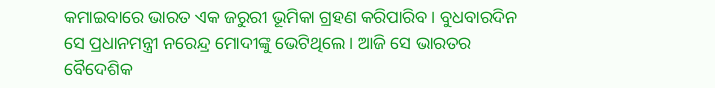କମାଇବାରେ ଭାରତ ଏକ ଜରୁରୀ ଭୂମିକା ଗ୍ରହଣ କରିପାରିବ । ବୁଧବାରଦିନ ସେ ପ୍ରଧାନମନ୍ତ୍ରୀ ନରେନ୍ଦ୍ର ମୋଦୀଙ୍କୁ ଭେଟିଥିଲେ । ଆଜି ସେ ଭାରତର ବୈଦେଶିକ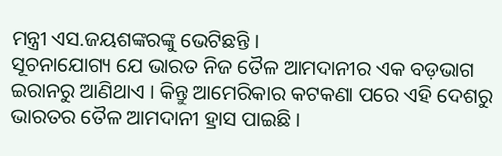ମନ୍ତ୍ରୀ ଏସ.ଜୟଶଙ୍କରଙ୍କୁ ଭେଟିଛନ୍ତି ।
ସୂଚନାଯୋଗ୍ୟ ଯେ ଭାରତ ନିଜ ତୈଳ ଆମଦାନୀର ଏକ ବଡ଼ଭାଗ ଇରାନରୁ ଆଣିଥାଏ । କିନ୍ତୁ ଆମେରିକାର କଟକଣା ପରେ ଏହି ଦେଶରୁ ଭାରତର ତୈଳ ଆମଦାନୀ ହ୍ରାସ ପାଇଛି ।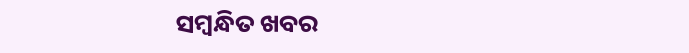ସମ୍ବନ୍ଧିତ ଖବର